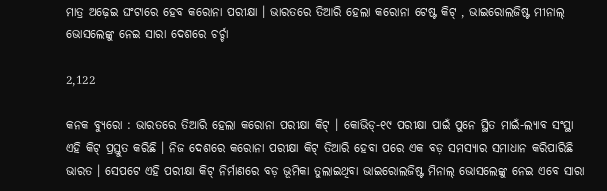ମାତ୍ର ଅଢ଼େଇ ଘଂଟାରେ ହେବ କରୋନା ପରୀକ୍ଷା । ଭାରତରେ ତିଆରି ହେଲା କରୋନା ଟେଷ୍ଟ କିଟ୍ , ଭାଇରୋଲଜିଷ୍ଟ ମୀନାଲ୍ ଭୋସଲେଙ୍କୁ ନେଇ ସାରା ଦେଶରେ ଚର୍ଚ୍ଚା

2,122

କନକ ବ୍ୟୁରୋ : ଭାରତରେ ତିଆରି ହେଲା କରୋନା ପରୀକ୍ଷା କିଟ୍ । କୋଭିଡ୍-୧୯ ପରୀକ୍ଷା ପାଇଁ ପୁନେ ସ୍ଥିତ ମାଇଁ-ଲ୍ୟାବ ସଂସ୍ଥା ଏହି କିଟ୍ ପ୍ରସ୍ତୁତ କରିଛି । ନିଜ ଦେଶରେ କରୋନା ପରୀକ୍ଷା କିଟ୍ ତିଆରି ହେବା ପରେ ଏକ ବଡ଼ ସମସ୍ୟାର ସମାଧାନ କରିପାରିଛି ଭାରତ । ସେପଟେ ଏହି ପରୀକ୍ଷା କିଟ୍ ନିର୍ମାଣରେ ବଡ଼ ଭୂମିକା ତୁଲାଇଥିବା ଭାଇରୋଲଜିଷ୍ଟ ମିନାଲ୍ ଭୋସଲେଙ୍କୁ ନେଇ ଏବେ ସାରା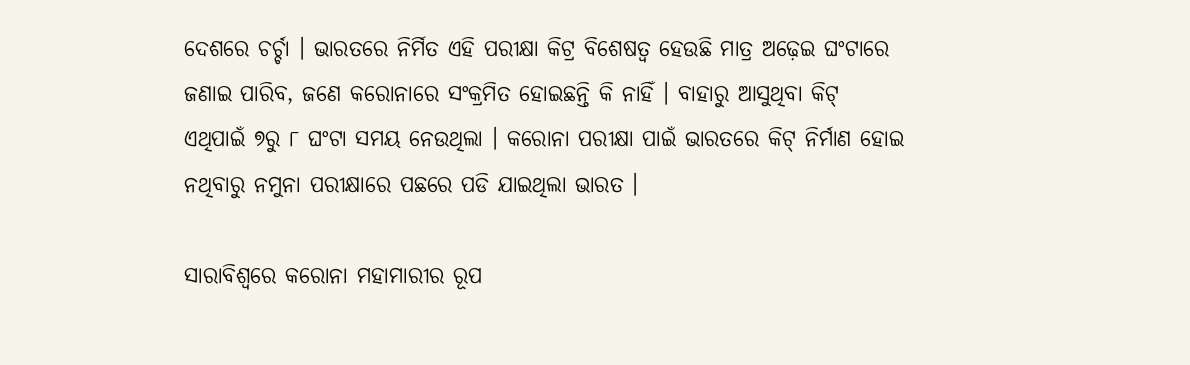ଦେଶରେ ଚର୍ଚ୍ଚା । ଭାରତରେ ନିର୍ମିତ ଏହି ପରୀକ୍ଷା କିଟ୍ର ବିଶେଷତ୍ୱ ହେଉଛି ମାତ୍ର ଅଢ଼େଇ ଘଂଟାରେ ଜଣାଇ ପାରିବ, ଜଣେ କରୋନାରେ ସଂକ୍ରମିତ ହୋଇଛନ୍ତି କି ନାହିଁ । ବାହାରୁ ଆସୁଥିବା କିଟ୍ ଏଥିପାଇଁ ୭ରୁ ୮ ଘଂଟା ସମୟ ନେଉଥିଲା । କରୋନା ପରୀକ୍ଷା ପାଇଁ ଭାରତରେ କିଟ୍ ନିର୍ମାଣ ହୋଇ ନଥିବାରୁ ନମୁନା ପରୀକ୍ଷାରେ ପଛରେ ପଡି ଯାଇଥିଲା ଭାରତ ।

ସାରାବିଶ୍ୱରେ କରୋନା ମହାମାରୀର ରୂପ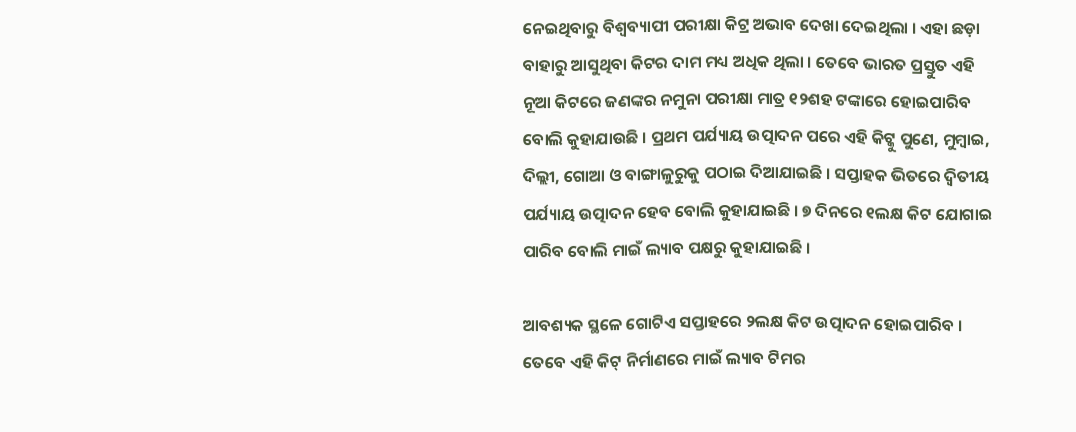ନେଇଥିବାରୁ ବିଶ୍ୱବ୍ୟାପୀ ପରୀକ୍ଷା କିଟ୍ର ଅଭାବ ଦେଖା ଦେଇଥିଲା । ଏହା ଛଡ଼ା ବାହାରୁ ଆସୁଥିବା କିଟର ଦାମ ମଧ୍ୟ ଅଧିକ ଥିଲା । ତେବେ ଭାରତ ପ୍ରସ୍ତୁତ ଏହି ନୂଆ କିଟରେ ଜଣଙ୍କର ନମୁନା ପରୀକ୍ଷା ମାତ୍ର ୧୨ଶହ ଟଙ୍କାରେ ହୋଇପାରିବ ବୋଲି କୁହାଯାଉଛି । ପ୍ରଥମ ପର୍ଯ୍ୟାୟ ଉତ୍ପାଦନ ପରେ ଏହି କିଟ୍କୁ ପୁଣେ, ମୁମ୍ବାଇ, ଦିଲ୍ଲୀ, ଗୋଆ ଓ ବାଙ୍ଗାଳୁରୁକୁ ପଠାଇ ଦିଆଯାଇଛି । ସପ୍ତାହକ ଭିତରେ ଦ୍ୱିତୀୟ ପର୍ଯ୍ୟାୟ ଉତ୍ପାଦନ ହେବ ବୋଲି କୁହାଯାଇଛି । ୭ ଦିନରେ ୧ଲକ୍ଷ କିଟ ଯୋଗାଇ ପାରିବ ବୋଲି ମାଇଁ ଲ୍ୟାବ ପକ୍ଷରୁ କୁହାଯାଇଛି ।

ଆବଶ୍ୟକ ସ୍ଥଳେ ଗୋଟିଏ ସପ୍ତାହରେ ୨ଲକ୍ଷ କିଟ ଉତ୍ପାଦନ ହୋଇପାରିବ । ତେବେ ଏହି କିଟ୍ ନିର୍ମାଣରେ ମାଇଁ ଲ୍ୟାବ ଟିମର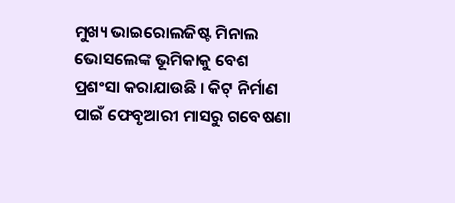ମୁଖ୍ୟ ଭାଇରୋଲଜିଷ୍ଟ ମିନାଲ ଭୋସଲେଙ୍କ ଭୂମିକାକୁ ବେଶ ପ୍ରଶଂସା କରାଯାଉଛି । କିଟ୍ ନିର୍ମାଣ ପାଇଁ ଫେବୃଆରୀ ମାସରୁ ଗବେଷଣା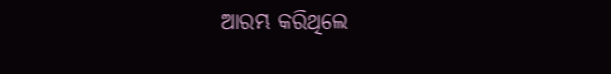ଆରମ୍ଭ କରିଥିଲେ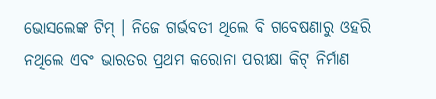ଭୋସଲେଙ୍କ ଟିମ୍ । ନିଜେ ଗର୍ଭବତୀ ଥିଲେ ବି ଗବେଷଣାରୁ ଓହରି ନଥିଲେ ଏବଂ ଭାରତର ପ୍ରଥମ କରୋନା ପରୀକ୍ଷା କିଟ୍ ନିର୍ମାଣ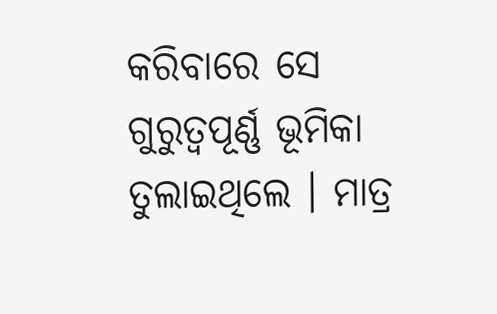କରିବାରେ ସେ ଗୁରୁତ୍ୱପୂର୍ଣ୍ଣ ଭୂମିକା ତୁଲାଇଥିଲେ । ମାତ୍ର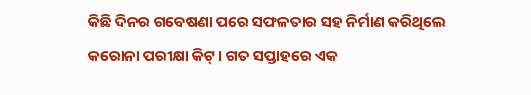କିଛି ଦିନର ଗବେଷଣା ପରେ ସଫଳତାର ସହ ନିର୍ମାଣ କରିଥିଲେ କରୋନା ପରୀକ୍ଷା କିଟ୍ । ଗତ ସପ୍ତାହରେ ଏକ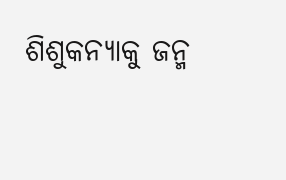ଶିଶୁକନ୍ୟାକୁ ଜନ୍ମ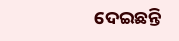ଦେଇଛନ୍ତି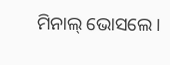ମିନାଲ୍ ଭୋସଲେ ।